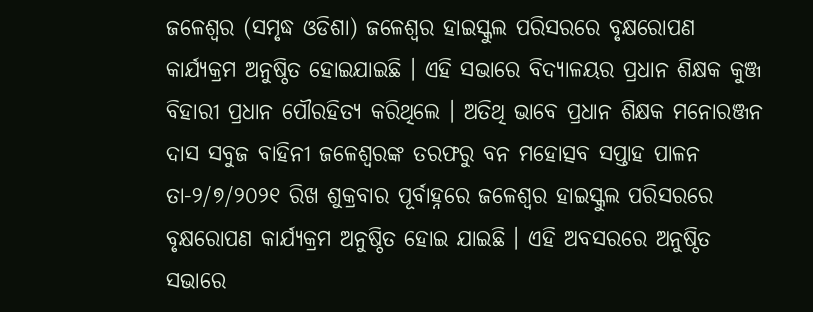ଜଳେଶ୍ଵର (ସମୃଦ୍ଧ ଓଡିଶା) ଜଳେଶ୍ୱର ହାଇସ୍କୁଲ ପରିସରରେ ବୃକ୍ଷରୋପଣ କାର୍ଯ୍ୟକ୍ରମ ଅନୁଷ୍ଠିତ ହୋଇଯାଇଛି । ଏହି ସଭାରେ ବିଦ୍ୟାଳୟର ପ୍ରଧାନ ଶିକ୍ଷକ କୁଞ୍ଜ ବିହାରୀ ପ୍ରଧାନ ପୌରହିତ୍ୟ କରିଥିଲେ । ଅତିଥି ଭାବେ ପ୍ରଧାନ ଶିକ୍ଷକ ମନୋରଞ୍ଜନ ଦାସ ସବୁଜ ବାହିନୀ ଜଳେଶ୍ୱରଙ୍କ ତରଫରୁ ବନ ମହୋତ୍ସବ ସପ୍ତାହ ପାଳନ ତା-୨/୭/୨୦୨୧ ରିଖ ଶୁକ୍ରବାର ପୂର୍ବାହ୍ନରେ ଜଳେଶ୍ୱର ହାଇସ୍କୁଲ ପରିସରରେ ବୃକ୍ଷରୋପଣ କାର୍ଯ୍ୟକ୍ରମ ଅନୁଷ୍ଠିତ ହୋଇ ଯାଇଛି । ଏହି ଅବସରରେ ଅନୁଷ୍ଠିତ ସଭାରେ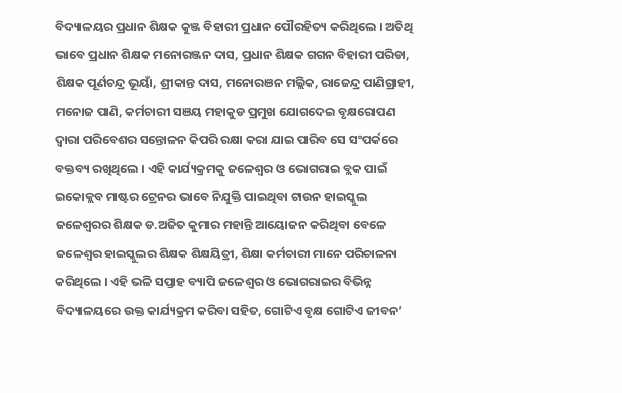ବିଦ୍ୟାଳୟର ପ୍ରଧାନ ଶିକ୍ଷକ କୁଞ୍ଜ ବିହାରୀ ପ୍ରଧାନ ପୌରହିତ୍ୟ କରିଥିଲେ । ଅତିଥି ଭାବେ ପ୍ରଧାନ ଶିକ୍ଷକ ମନୋରଞ୍ଜନ ଦାସ, ପ୍ରଧାନ ଶିକ୍ଷକ ଗଗନ ବିହାରୀ ପରିଡା, ଶିକ୍ଷକ ପୂର୍ଣଚନ୍ଦ୍ର ଭୂୟାଁ, ଶ୍ରୀକାନ୍ତ ଦାସ, ମନୋରଞନ ମଲ୍ଲିକ, ରାଜେନ୍ଦ୍ର ପାଣିଗ୍ରାହୀ, ମନୋଜ ପାଣି, କର୍ମଚାରୀ ସଞୟ ମହାକୁଡ ପ୍ରମୁଖ ଯୋଗଦେଇ ବୃକ୍ଷରୋପଣ ଦ୍ବାରା ପରିବେଶର ସନ୍ତୋଳନ କିପରି ରକ୍ଷା କରା ଯାଇ ପାରିବ ସେ ସଂପର୍କରେ ବକ୍ତବ୍ୟ ରଖିଥିଲେ । ଏହି କାର୍ଯ୍ୟକ୍ରମକୁ ଜଳେଶ୍ୱର ଓ ଭୋଗରାଇ ବ୍ଲକ ପାଇଁ ଇକୋକ୍ଲବ ମାଷ୍ଟର ଟ୍ରେନର ଭାବେ ନିଯୁକ୍ତି ପାଇଥିବା ଟାଉନ ହାଇସ୍କୁଲ ଜଳେଶ୍ୱରର ଶିକ୍ଷକ ଡ.ଅଜିତ କୁମାର ମହାନ୍ତି ଆୟୋଜନ କରିଥିବା ବେଳେ ଜଳେଶ୍ୱର ହାଇସ୍କୁଲର ଶିକ୍ଷକ ଶିକ୍ଷୟିତ୍ରୀ, ଶିକ୍ଷା କର୍ମଚାରୀ ମାନେ ପରିଚାଳନା କରିଥିଲେ । ଏହି ଭଳି ସପ୍ତାହ ବ୍ୟାପି ଜଳେଶ୍ୱର ଓ ଭୋଗରାଇର ବିଭିନ୍ନ ବିଦ୍ୟାଳୟରେ ଉକ୍ତ କାର୍ଯ୍ୟକ୍ରମ କରିବା ସହିତ, ଗୋଟିଏ ବୃକ୍ଷ ଗୋଟିଏ ଜୀବନ’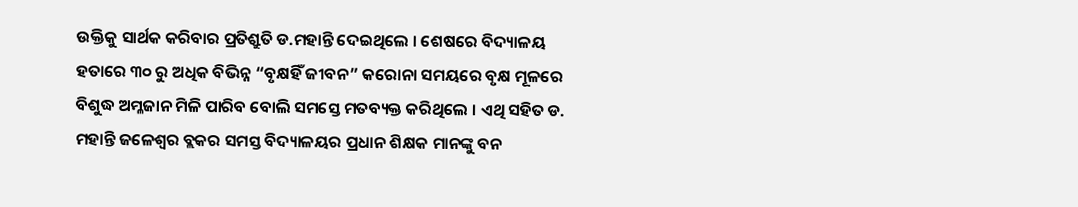ଉକ୍ତିକୁ ସାର୍ଥକ କରିବାର ପ୍ରତିଶ୍ରୁତି ଡ.ମହାନ୍ତି ଦେଇଥିଲେ । ଶେଷରେ ବିଦ୍ୟାଳୟ ହତାରେ ୩୦ ରୁ ଅଧିକ ବିଭିନ୍ନ “ବୃକ୍ଷହିଁ ଜୀବନ” କରୋନା ସମୟରେ ବୃକ୍ଷ ମୂଳରେ ବିଶୁଦ୍ଧ ଅମ୍ଳଜାନ ମିଳି ପାରିବ ବୋଲି ସମସ୍ତେ ମତବ୍ୟକ୍ତ କରିଥିଲେ । ଏଥି ସହିତ ଡ. ମହାନ୍ତି ଜଳେଶ୍ବର ବ୍ଲକର ସମସ୍ତ ବିଦ୍ୟାଳୟର ପ୍ରଧାନ ଶିକ୍ଷକ ମାନଙ୍କୁ ବନ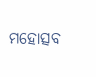ମହୋତ୍ସବ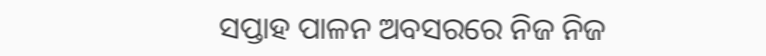ସପ୍ତାହ ପାଳନ ଅବସରରେ ନିଜ ନିଜ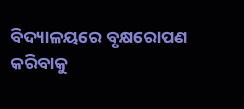ବିଦ୍ୟାଳୟରେ ବୃକ୍ଷରୋପଣ କରିବାକୁ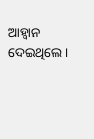ଆହ୍ବାନ ଦେଇଥିଲେ ।